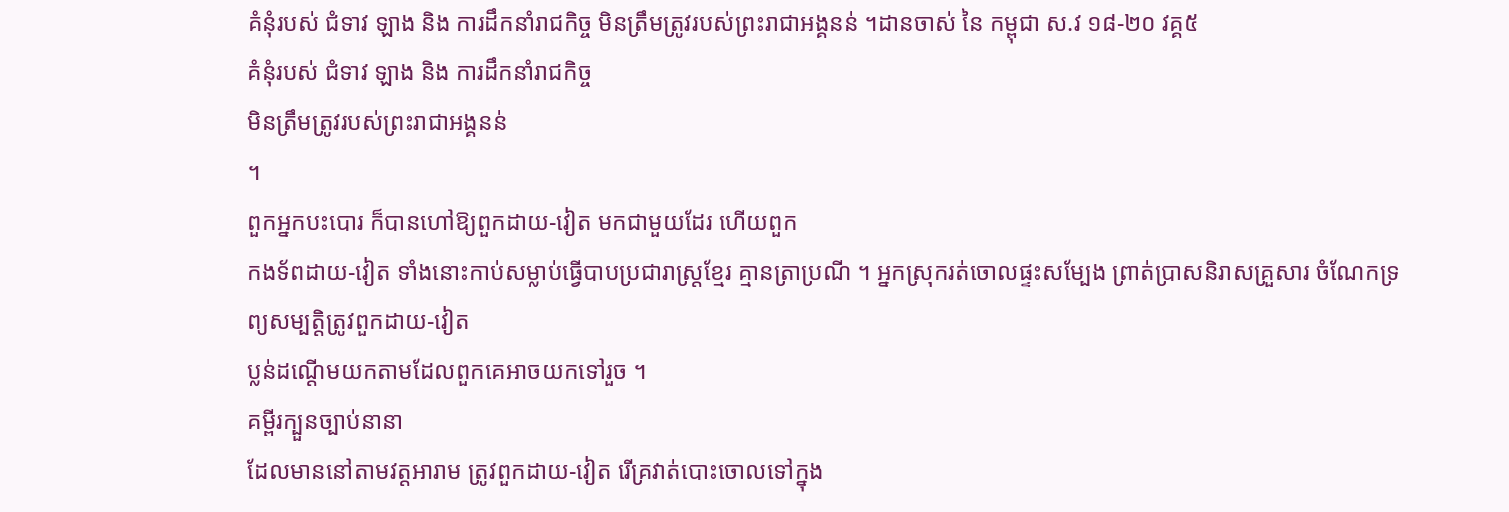គំនុំរបស់ ជំទាវ ឡាង និង ការដឹកនាំរាជកិច្ច មិនត្រឹមត្រូវរបស់ព្រះរាជាអង្គនន់ ។ដានចាស់ នៃ កម្ពុជា ស.វ ១៨-២០ វគ្គ៥
គំនុំរបស់ ជំទាវ ឡាង និង ការដឹកនាំរាជកិច្ច
មិនត្រឹមត្រូវរបស់ព្រះរាជាអង្គនន់
។
ពួកអ្នកបះបោរ ក៏បានហៅឱ្យពួកដាយ-វៀត មកជាមួយដែរ ហើយពួក
កងទ័ពដាយ-វៀត ទាំងនោះកាប់សម្លាប់ធ្វើបាបប្រជារាស្ត្រខ្មែរ គ្មានត្រាប្រណី ។ អ្នកស្រុករត់ចោលផ្ទះសម្បែង ព្រាត់ប្រាសនិរាសគ្រួសារ ចំណែកទ្រព្យសម្បត្តិត្រូវពួកដាយ-វៀត
ប្លន់ដណ្តើមយកតាមដែលពួកគេអាចយកទៅរួច ។
គម្ពីរក្បួនច្បាប់នានា
ដែលមាននៅតាមវត្តអារាម ត្រូវពួកដាយ-វៀត រើគ្រវាត់បោះចោលទៅក្នុង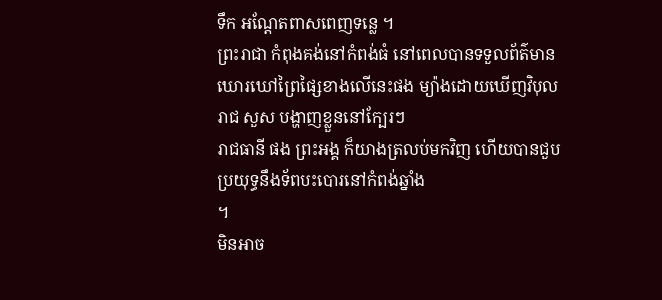ទឹក អណ្តែតពាសពេញទន្លេ ។
ព្រះរាជា កំពុងគង់នៅកំពង់ធំ នៅពេលបានទទួលព័ត៌មានឃោរឃៅព្រៃផ្សៃខាងលើនេះផង ម្យ៉ាងដោយឃើញវិបុលរាជ សួស បង្ហាញខ្លួននៅក្បែរៗ
រាជធានី ផង ព្រះអង្គ ក៏យាងត្រលប់មកវិញ ហើយបានជួបប្រយុទ្ធនឹងទ័ពបះបោរនៅកំពង់ឆ្នាំង
។
មិនអាច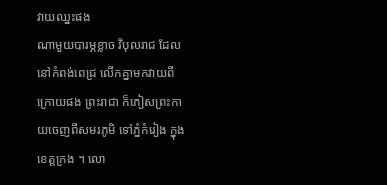វាយឈ្នះផង
ណាមួយបារម្ភខ្លាច វិបុលរាជ ដែលនៅកំពង់ពេជ្រ លើកគ្នាមកវាយពីក្រោយផង ព្រះរាជា ក៏ភៀសព្រះកាយចេញពីសមរភូមិ ទៅភ្នំកំរៀង ក្នុងខេត្តក្រង ។ លោ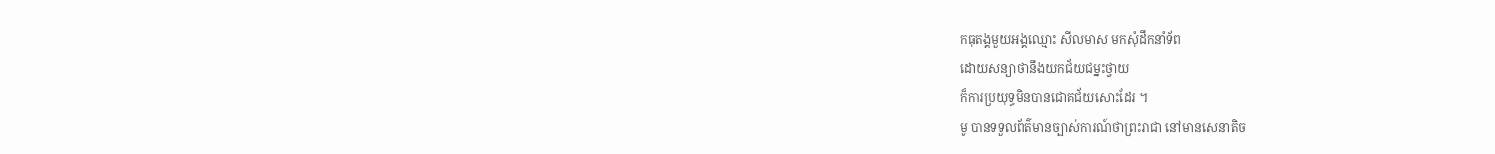កធុតង្គមួយអង្គឈ្មោះ សីលមាស មកសុំដឹកនាំទ័ព
ដោយសន្យាថានឹងយកជ័យជម្នះថ្វាយ
ក៏ការប្រយុទ្ធមិនបានជោគជ័យសោះដែរ ។
មូ បានទទួលព័ត៌មានច្បាស់ការណ៍ថាព្រះរាជា នៅមានសេនាតិច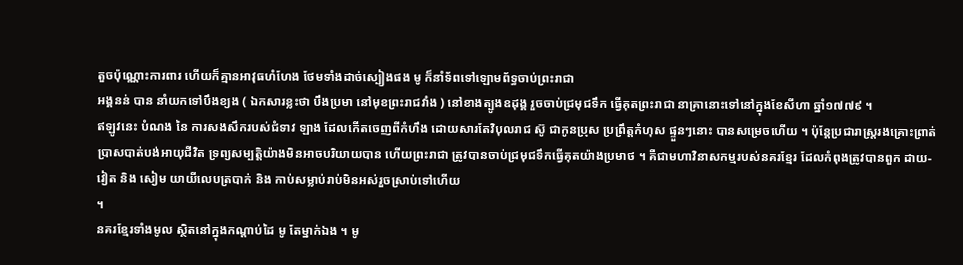តួចប៉ុណ្ណោះការពារ ហើយក៏គ្មានអាវុធហំហែង ថែមទាំងដាច់ស្បៀងផង មូ ក៏នាំទ័ពទៅឡោមព័ទ្ធចាប់ព្រះរាជា
អង្គនន់ បាន នាំយកទៅបឹងខ្យង ( ឯកសារខ្លះថា បឹងប្រមា នៅមុខព្រះរាជវាំង ) នៅខាងត្បូងឧដុង្គ រួចចាប់ជ្រមុជទឹក ធ្វើគុតព្រះរាជា នាគ្រានោះទៅនៅក្នុងខែសីហា ឆ្នាំ១៧៧៩ ។
ឥឡូវនេះ បំណង នៃ ការសងសឹករបស់ជំទាវ ឡាង ដែលកើតចេញពីកំហឹង ដោយសារតែវិបុលរាជ ស៊ូ ជាកូនប្រុស ប្រព្រឹត្តកំហុស ផ្ទួនៗនោះ បានសម្រេចហើយ ។ ប៉ុន្តែប្រជារាស្ត្ររងគ្រោះព្រាត់ប្រាសបាត់បង់អាយុជីវិត ទ្រព្យសម្បត្តិយ៉ាងមិនអាចបរិយាយបាន ហើយព្រះរាជា ត្រូវបានចាប់ជ្រមុជទឹកធ្វើគុតយ៉ាងប្រមាថ ។ គឺជាមហាវិនាសកម្មរបស់នគរខ្មែរ ដែលកំពុងត្រូវបានពួក ដាយ-វៀត និង សៀម យាយីលេបត្របាក់ និង កាប់សម្លាប់រាប់មិនអស់រួចស្រាប់ទៅហើយ
។
នគរខ្មែរទាំងមូល ស្ថិតនៅក្នុងកណ្តាប់ដៃ មូ តែម្នាក់ឯង ។ មូ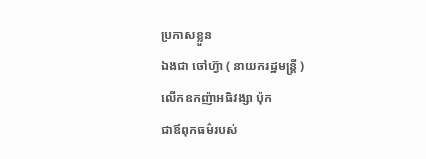ប្រកាសខ្លួន
ឯងជា ចៅហ៊្វា ( នាយករដ្ឋមន្ត្រី )
លើកឧកញ៉ាអធិវង្សា ប៉ុក
ជាឪពុកធម៌របស់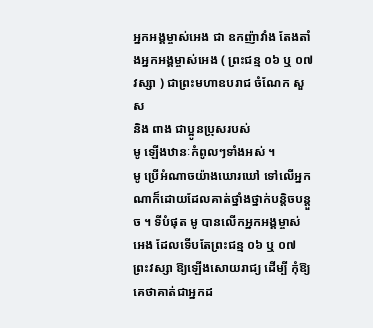អ្នកអង្គម្ចាស់អេង ជា ឧកញ៉ាវាំង តែងតាំងអ្នកអង្គម្ចាស់អេង ( ព្រះជន្ម ០៦ ឬ ០៧ វស្សា ) ជាព្រះមហាឧបរាជ ចំណែក សួស
និង ពាង ជាប្អូនប្រុសរបស់
មូ ឡើងឋានៈកំពូលៗទាំងអស់ ។
មូ ប្រើអំណាចយ៉ាងឃោរឃៅ ទៅលើអ្នកណាក៏ដោយដែលគាត់ថ្នាំងថ្នាក់បន្តិចបន្តួច ។ ទីបំផុត មូ បានលើកអ្នកអង្គម្ចាស់ អេង ដែលទើបតែព្រះជន្ម ០៦ ឬ ០៧ ព្រះវស្សា ឱ្យឡើងសោយរាជ្យ ដើម្បី កុំឱ្យគេថាគាត់ជាអ្នកដ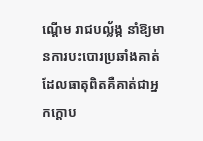ណ្តើម រាជបល្ល័ង្ក នាំឱ្យមានការបះបោរប្រឆាំងគាត់ ដែលធាតុពិតគឺគាត់ជាអ្នកក្តោប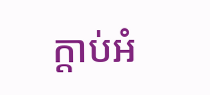ក្តាប់អំ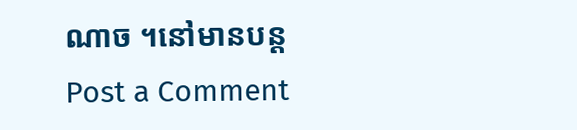ណាច ។នៅមានបន្ត
Post a Comment